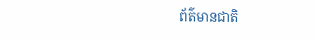ព័ត៌មានជាតិ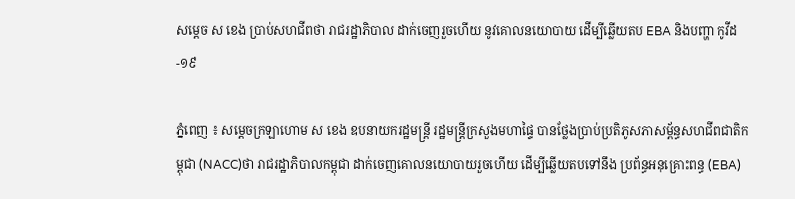សម្ដេច ស ខេង ប្រាប់សហជីពថា រាជរដ្ឋាភិបាល ដាក់ចេញរួចហើយ នូវគោលនយោបាយ ដើម្បីឆ្លើយតប EBA និងបញ្ហា កូវីដ-១៩

ភ្នំពេញ ៖ សម្ដេចក្រឡាហោម ស ខេង ឧបនាយករដ្ឋមន្ដ្រី រដ្ឋមន្ដ្រីក្រសួងមហាផ្ទៃ បានថ្លែងប្រាប់ប្រតិភូសភាសម្ព័ន្ធសហជីពជាតិកម្ពុជា (NACC)ថា រាជរដ្ឋាភិបាលកម្ពុជា ដាក់ចេញគោលនយោបាយរួចហើយ ដើម្បីឆ្លើយតបទៅនឹង ប្រព័ន្ធអនុគ្រោះពន្ធ (EBA)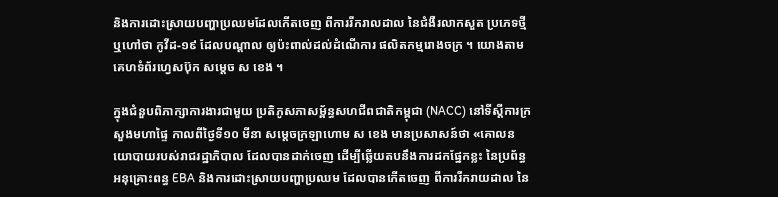និងការដោះស្រាយបញ្ហាប្រឈមដែលកើតចេញ ពីការរីករាលដាល នៃជំងឺរលាកសួត ប្រភេទថ្មីឬហៅថា កូវីដ-១៩ ដែលបណ្ដាល ឲ្យប៉ះពាល់ដល់ដំណើការ ផលិតកម្មរោងចក្រ ។ យោងតាមគេហទំព័រហ្វេសប៊ុក សម្ដេច ស ខេង ។

ក្នុងជំនួបពិភាក្សាការងារជាមួយ ប្រតិភូសភាសម្ព័ន្ធសហជីពជាតិកម្ពុជា (NACC) នៅទីស្ដីការក្រសួងមហាផ្ទៃ កាលពីថ្ងៃទី១០ មីនា សម្ដេចក្រឡាហោម ស ខេង មានប្រសាសន៍ថា «គោលនយោបាយរបស់រាជរដ្ឋាភិបាល ដែលបានដាក់ចេញ ដើម្បីឆ្លើយតបនឹងការដកផ្នែកខ្លះ នៃប្រព័ន្ធអនុគ្រោះពន្ធ EBA និងការដោះស្រាយបញ្ហាប្រឈម ដែលបានកើតចេញ ពីការរីករាយដាល នៃ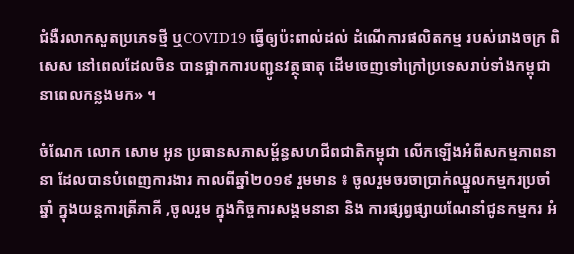ជំងឺរលាកសួតប្រភេទថ្មី ឬCOVID19 ធ្វើឲ្យប៉ះពាល់ដល់ ដំណើការផលិតកម្ម របស់រោងចក្រ ពិសេស នៅពេលដែលចិន បានផ្អាកការបញ្ជូនវត្ថុធាតុ ដើមចេញទៅក្រៅប្រទេសរាប់ទាំងកម្ពុជា នាពេលកន្លងមក» ។

ចំណែក លោក សោម អូន ប្រធានសភាសម្ព័ន្ធសហជីពជាតិកម្ពុជា លើកឡើងអំពីសកម្មភាពនានា ដែលបានបំពេញការងារ កាលពីឆ្នាំ២០១៩ រួមមាន ៖ ចូលរួមចរចាប្រាក់ឈ្នួលកម្មករប្រចាំឆ្នាំ ក្នុងយន្តការត្រីភាគី ,ចូលរួម ក្នុងកិច្ចការសង្គមនានា និង ការផ្សព្វផ្សាយណែនាំជូនកម្មករ អំ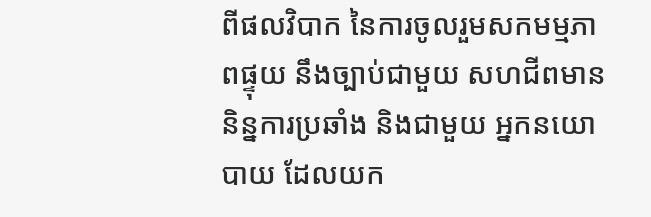ពីផលវិបាក នៃការចូលរួមសកមម្មភាពផ្ទុយ នឹងច្បាប់ជាមួយ សហជីពមាននិន្នការប្រឆាំង និងជាមួយ អ្នកនយោបាយ ដែលយក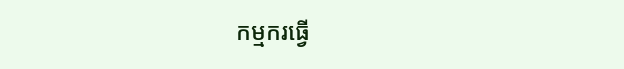កម្មករធ្វើ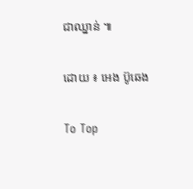ជាឈ្នាន់ ៕

ដោយ ៖ អេង ប៊ូឆេង

To Top